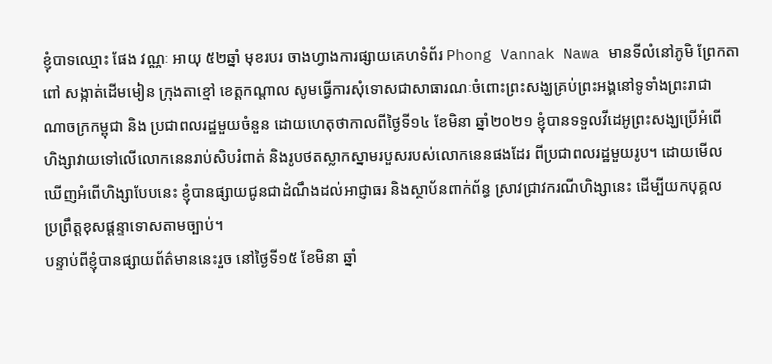ខ្ញុំបាទឈ្មោះ ផែង វណ្ណៈ អាយុ ៥២ឆ្នាំ មុខរបរ ចាងហ្វាងការផ្សាយគេហទំព័រ Phong Vannak Nawa មានទីលំនៅភូមិ ព្រែកតា
ពៅ សង្កាត់ដើមមៀន ក្រុងតាខ្មៅ ខេត្តកណ្តាល សូមធ្វើការសុំទោសជាសាធារណៈចំពោះព្រះសង្ឃគ្រប់ព្រះអង្គនៅទូទាំងព្រះរាជា
ណាចក្រកម្ពុជា និង ប្រជាពលរដ្ឋមួយចំនួន ដោយហេតុថាកាលពីថ្ងៃទី១៤ ខែមិនា ឆ្នាំ២០២១ ខ្ញុំបានទទួលវីដេអូព្រះសង្ឃប្រើអំពើ
ហិង្សាវាយទៅលើលោកនេនរាប់សិបរំពាត់ និងរូបថតស្លាកស្នាមរបួសរបស់លោកនេនផងដែរ ពីប្រជាពលរដ្ឋមួយរូប។ ដោយមើល
ឃើញអំពើហិង្សាបែបនេះ ខ្ញុំបានផ្សាយជូនជាដំណឹងដល់អាជ្ញាធរ និងស្ថាប័នពាក់ព័ន្ធ ស្រាវជ្រាវករណីហិង្សានេះ ដើម្បីយកបុគ្គល
ប្រព្រឹត្តខុសផ្តន្ទាទោសតាមច្បាប់។
បន្ទាប់ពីខ្ញុំបានផ្សាយព័ត៌មាននេះរួច នៅថ្ងៃទី១៥ ខែមិនា ឆ្នាំ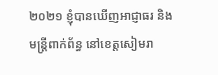២០២១ ខ្ញុំបានឃើញអាជ្ញាធរ និង
មន្ត្រីពាក់ព័ន្ធ នៅខេត្តសៀមរា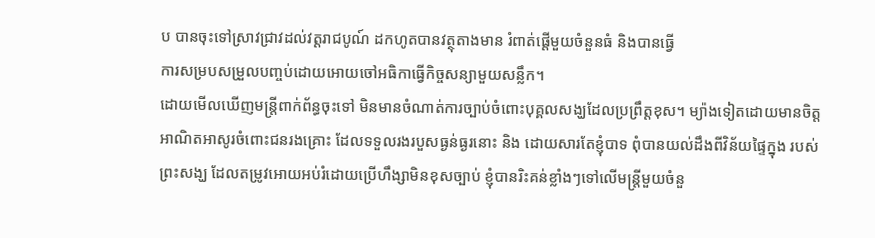ប បានចុះទៅស្រាវជ្រាវដល់វត្តរាជបូណ៍ ដកហូតបានវត្ថុតាងមាន រំពាត់ផើ្តមួយចំនួនធំ និងបានធ្វើ
ការសម្របសម្រួលបញ្ចប់ដោយអោយចៅអធិកាធ្វើកិច្ចសន្យាមួយសន្លឹក។
ដោយមើលឃើញមន្ត្រីពាក់ព័ន្ធចុះទៅ មិនមានចំណាត់ការច្បាប់ចំពោះបុគ្គលសង្ឃដែលប្រព្រឹត្តខុស។ ម្យ៉ាងទៀតដោយមានចិត្ត
អាណិតអាសូរចំពោះជនរងគ្រោះ ដែលទទួលរងរបួសធ្ងន់ធ្ងរនោះ និង ដោយសារតែខ្ញុំបាទ ពុំបានយល់ដឹងពីវិន័យផ្ទៃក្នុង របស់
ព្រះសង្ឃ ដែលតម្រូវអោយអប់រំដោយប្រើហឹង្សាមិនខុសច្បាប់ ខ្ញុំបានរិះគន់ខ្លាំងៗទៅលើមន្ត្រីមួយចំនួ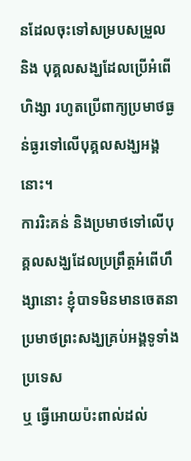នដែលចុះទៅសម្របសម្រួល
និង បុគ្គលសង្ឃដែលប្រើអំពើហិង្សា រហូតប្រើពាក្យប្រមាថធ្ងន់ធ្ងរទៅលើបុគ្គលសង្ឃអង្គនោះ។
ការរិះគន់ និងប្រមាថទៅលើបុគ្គលសង្ឃដែលប្រព្រឹត្តអំពើហឹង្សានោះ ខ្ញុំបាទមិនមានចេតនាប្រមាថព្រះសង្ឃគ្រប់អង្គទូទាំងប្រទេស
ឬ ធ្វើអោយប៉ះពាល់ដល់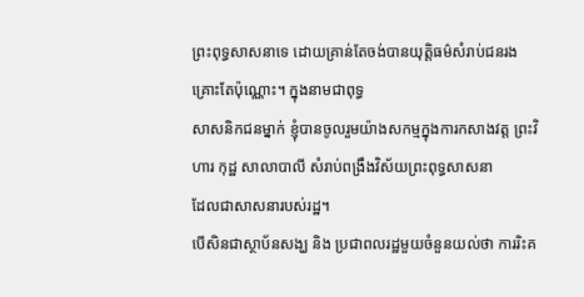ព្រះពុទ្ធសាសនាទេ ដោយគ្រាន់តែចង់បានយុត្តិធម៌សំរាប់ជនរងគ្រោះតែប៉ុណ្ណោះ។ ក្នុងនាមជាពុទ្ធ
សាសនិកជនម្នាក់ ខ្ញុំបានចូលរួមយ៉ាងសកម្មក្នុងការកសាងវត្ត ព្រះវិហារ កុដ្ឋ សាលាបាលី សំរាប់ពង្រឹងវិស័យព្រះពុទ្ធសាសនា
ដែលជាសាសនារបស់រដ្ឋ។
បើសិនជាស្ថាប័នសង្ឃ និង ប្រជាពលរដ្ឋមួយចំនួនយល់ថា ការរិះគ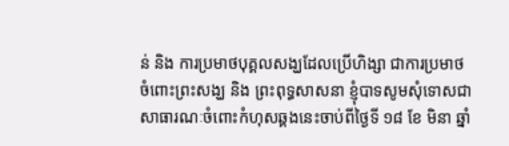ន់ និង ការប្រមាថបុគ្គលសង្ឃដែលប្រើហិង្សា ជាការប្រមាថ
ចំពោះព្រះសង្ឃ និង ព្រះពុទ្ធសាសនា ខ្ញុំបាទសូមសុំទោសជាសាធារណៈចំពោះកំហុសឆ្គងនេះចាប់ពីថ្ងៃទី ១៨ ខែ មិនា ឆ្នាំ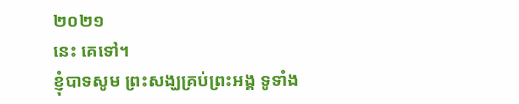២០២១
នេះ គេទៅ។
ខ្ញុំបាទសូម ព្រះសង្ឃគ្រប់ព្រះអង្គ ទូទាំង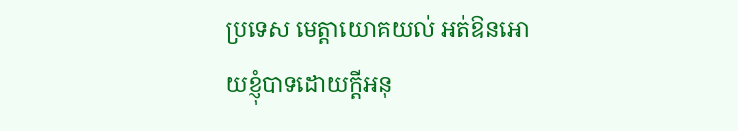ប្រទេស មេត្តាយោគយល់ អត់ឱនអោយខ្ញុំបាទដោយក្តីអនុ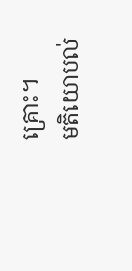គ្រោះ។
មតិយោបល់